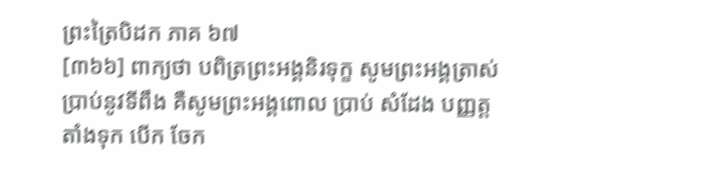ព្រះត្រៃបិដក ភាគ ៦៧
[៣៦៦] ពាក្យថា បពិត្រព្រះអង្គនិរទុក្ខ សូមព្រះអង្គត្រាស់ប្រាប់នូវទីពឹង គឺសូមព្រះអង្គពោល ប្រាប់ សំដែង បញ្ញត្ត តាំងទុក បើក ចែក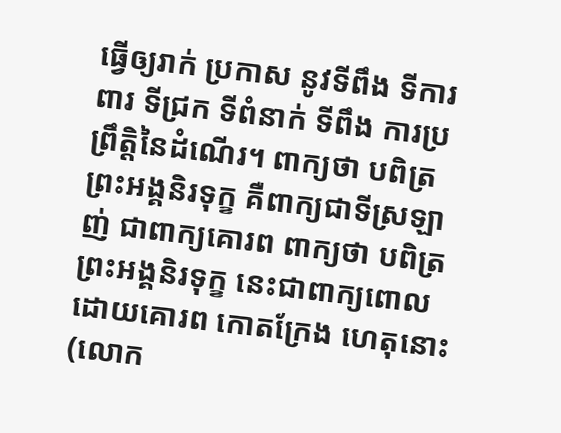ធ្វើឲ្យរាក់ ប្រកាស នូវទីពឹង ទីការពារ ទីជ្រក ទីពំនាក់ ទីពឹង ការប្រព្រឹត្តិនៃដំណើរ។ ពាក្យថា បពិត្រព្រះអង្គនិរទុក្ខ គឺពាក្យជាទីស្រឡាញ់ ជាពាក្យគោរព ពាក្យថា បពិត្រព្រះអង្គនិរទុក្ខ នេះជាពាក្យពោលដោយគោរព កោតក្រែង ហេតុនោះ (លោក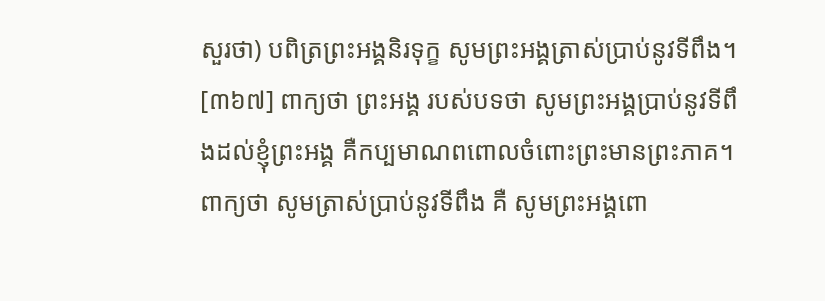សួរថា) បពិត្រព្រះអង្គនិរទុក្ខ សូមព្រះអង្គត្រាស់ប្រាប់នូវទីពឹង។
[៣៦៧] ពាក្យថា ព្រះអង្គ របស់បទថា សូមព្រះអង្គប្រាប់នូវទីពឹងដល់ខ្ញុំព្រះអង្គ គឺកប្បមាណពពោលចំពោះព្រះមានព្រះភាគ។ ពាក្យថា សូមត្រាស់ប្រាប់នូវទីពឹង គឺ សូមព្រះអង្គពោ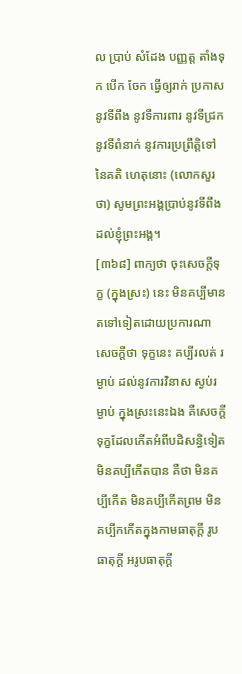ល ប្រាប់ សំដែង បញ្ញត្ត តាំងទុក បើក ចែក ធ្វើឲ្យរាក់ ប្រកាសនូវទីពឹង នូវទីការពារ នូវទីជ្រក នូវទីពំនាក់ នូវការប្រព្រឹត្តិទៅនៃគតិ ហេតុនោះ (លោកសួរថា) សូមព្រះអង្គប្រាប់នូវទីពឹងដល់ខ្ញុំព្រះអង្គ។
[៣៦៨] ពាក្យថា ចុះសេចក្តីទុក្ខ (ក្នុងស្រះ) នេះ មិនគប្បីមានតទៅទៀតដោយប្រការណា សេចក្តីថា ទុក្ខនេះ គប្បីរលត់ រម្ងាប់ ដល់នូវការវិនាស ស្ងប់រម្ងាប់ ក្នុងស្រះនេះឯង គឺសេចក្តីទុក្ខដែលកើតអំពីបដិសន្ធិទៀត មិនគប្បីកើតបាន គឺថា មិនគប្បីកើត មិនគប្បីកើតព្រម មិនគប្បីកកើតក្នុងកាមធាតុក្តី រូបធាតុក្តី អរូបធាតុក្តី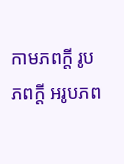កាមភពក្តី រូបភពក្តី អរូបភព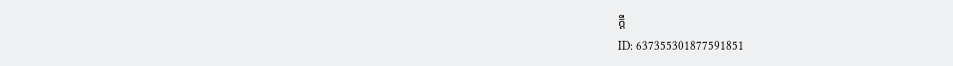ក្តី
ID: 637355301877591851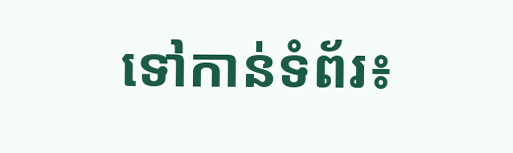ទៅកាន់ទំព័រ៖